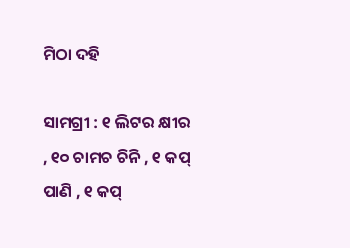ମିଠା ଦହି

ସାମଗ୍ରୀ : ୧ ଲିଟର କ୍ଷୀର , ୧୦ ଚାମଚ ଚିନି , ୧ କପ୍ ପାଣି , ୧ କପ୍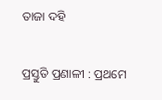ତାଜା ଦହି

ପ୍ରସ୍ତୁତି ପ୍ରଣାଳୀ : ପ୍ରଥମେ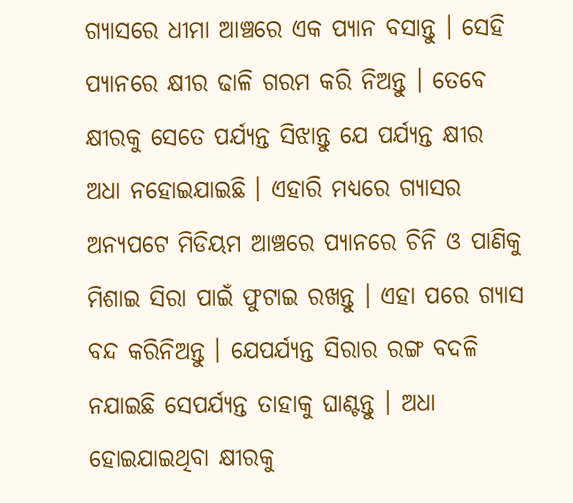ଗ୍ୟାସରେ ଧୀମା ଆଞ୍ଚରେ ଏକ ପ୍ୟାନ ବସାନ୍ତୁ । ସେହି ପ୍ୟାନରେ କ୍ଷୀର ଢାଳି ଗରମ କରି ନିଅନ୍ତୁ । ତେବେ କ୍ଷୀରକୁ ସେତେ ପର୍ଯ୍ୟନ୍ତ ସିଝାନ୍ତୁ ଯେ ପର୍ଯ୍ୟନ୍ତ କ୍ଷୀର ଅଧା ନହୋଇଯାଇଛି । ଏହାରି ମଧ୍ୟରେ ଗ୍ୟାସର ଅନ୍ୟପଟେ ମିଡିୟମ ଆଞ୍ଚରେ ପ୍ୟାନରେ ଚିନି ଓ ପାଣିକୁ ମିଶାଇ ସିରା ପାଇଁ ଫୁଟାଇ ରଖନ୍ତୁ । ଏହା ପରେ ଗ୍ୟାସ ବନ୍ଦ କରିନିଅନ୍ତୁ । ଯେପର୍ଯ୍ୟନ୍ତ ସିରାର ରଙ୍ଗ ବଦଳି ନଯାଇଛି ସେପର୍ଯ୍ୟନ୍ତ ତାହାକୁ ଘାଣ୍ଟନ୍ତୁ । ଅଧା ହୋଇଯାଇଥିବା କ୍ଷୀରକୁ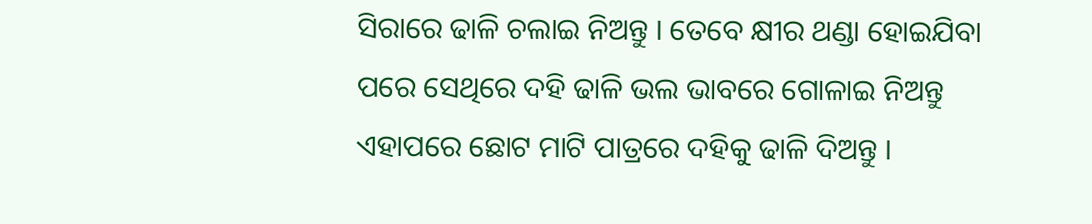ସିରାରେ ଢାଳି ଚଲାଇ ନିଅନ୍ତୁ । ତେବେ କ୍ଷୀର ଥଣ୍ଡା ହୋଇଯିବା ପରେ ସେଥିରେ ଦହି ଢାଳି ଭଲ ଭାବରେ ଗୋଳାଇ ନିଅନ୍ତୁ ଏହାପରେ ଛୋଟ ମାଟି ପାତ୍ରରେ ଦହିକୁ ଢାଳି ଦିଅନ୍ତୁ ।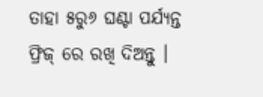ତାହା ୫ରୁ୬ ଘଣ୍ଟା ପର୍ଯ୍ୟନ୍ତ ଫ୍ରିଜ୍ ରେ ରଖି ଦିଅନ୍ତୁ ।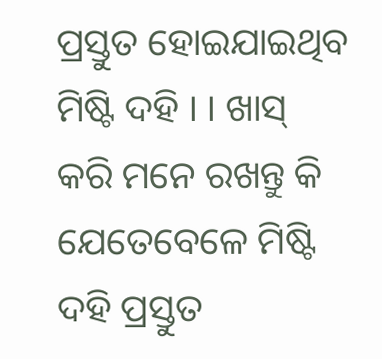ପ୍ରସ୍ତୁତ ହୋଇଯାଇଥିବ ମିଷ୍ଟି ଦହି । । ଖାସ୍ କରି ମନେ ରଖନ୍ତୁ କି ଯେତେବେଳେ ମିଷ୍ଟି ଦହି ପ୍ରସ୍ତୁତ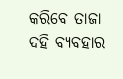କରିବେ ତାଜା ଦହି ବ୍ୟବହାର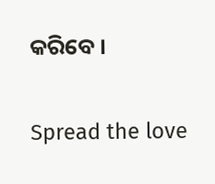କରିବେ ।

Spread the love